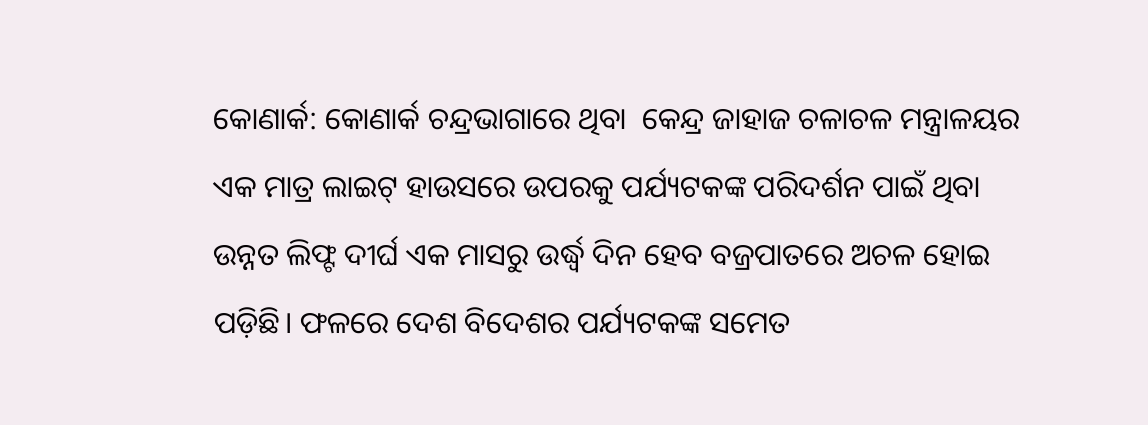କୋଣାର୍କ: କୋଣାର୍କ ଚନ୍ଦ୍ରଭାଗାରେ ଥିବା  କେନ୍ଦ୍ର ଜାହାଜ ଚଳାଚଳ ମନ୍ତ୍ରାଳୟର ଏକ ମାତ୍ର ଲାଇଟ୍ ହାଉସରେ ଉପରକୁ ପର୍ଯ୍ୟଟକଙ୍କ ପରିଦର୍ଶନ ପାଇଁ ଥିବା ଉନ୍ନତ ଲିଫ୍ଟ ଦୀର୍ଘ ଏକ ମାସରୁ ଉର୍ଦ୍ଧ୍ବ ଦିନ ହେବ ବଜ୍ରପାତରେ ଅଚଳ ହୋଇ ପଡ଼ିଛି। ଫଳରେ ଦେଶ ବିଦେଶର ପର୍ଯ୍ୟଟକଙ୍କ ସମେତ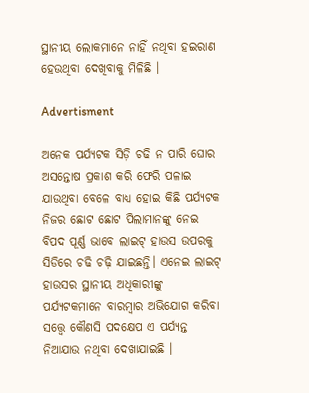ସ୍ଥାନୀୟ ଲୋକମାନେ ନାହିଁ ନଥିବା ହଇରାଣ ହେଉଥିବା ଦେଖିବାକୁ ମିଳିଛି ।

Advertisment

ଅନେକ ପର୍ଯ୍ୟଟକ ସିଡ଼ି ଚଢି ନ ପାରି ଘୋର ଅସନ୍ତୋଷ ପ୍ରକାଶ କରି ଫେରି ପଳାଇ ଯାଉଥିବା ବେଳେ ବାଧ୍ୟ ହୋଇ କିଛି ପର୍ଯ୍ୟଟକ ନିଜର ଛୋଟ ଛୋଟ ପିଲାମାନଙ୍କୁ ନେଇ ବିପଦ ପୂର୍ଣ୍ଣ ଭାବେ ଲାଇଟ୍ ହାଉସ ଉପରକୁ ସିଡିରେ ଚଢି ଚଢ଼ି ଯାଇଛନ୍ତି। ଏନେଇ ଲାଇଟ୍ ହାଉସର ସ୍ଥାନୀୟ ଅଧିକାରୀଙ୍କୁ ପର୍ଯ୍ୟଟକମାନେ ବାରମ୍ବାର ଅଭିଯୋଗ କରିବା ସତ୍ତ୍ୱେ କୌଣସି ପଦକ୍ଷେପ ଏ ପର୍ଯ୍ୟନ୍ତ ନିଆଯାଉ ନଥିବା ଦେଖାଯାଇଛି ।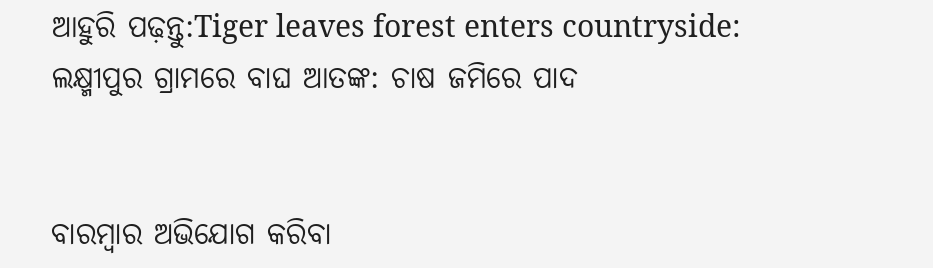ଆହୁରି ପଢ଼ନ୍ତୁ:Tiger leaves forest enters countryside: ଲକ୍ଷ୍ମୀପୁର ଗ୍ରାମରେ ବାଘ ଆତଙ୍କ: ଚାଷ ଜମିରେ ପାଦ


ବାରମ୍ବାର ଅଭିଯୋଗ କରିବା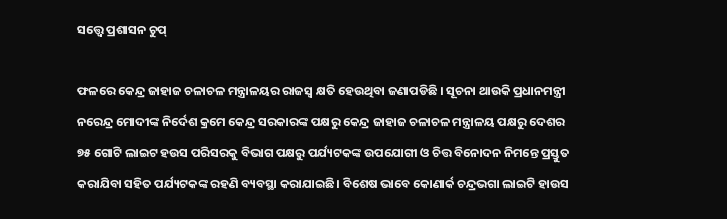ସତ୍ତ୍ୱେ ପ୍ରଶାସନ ଚୁପ୍

ଫଳରେ କେନ୍ଦ୍ର ଜାହାଜ ଚଳାଚଳ ମନ୍ତ୍ରାଳୟର ରାଜସ୍ୱ କ୍ଷତି ହେଉଥିବା ଜଣାପଡିଛି । ସୂଚନା ଥାଉକି ପ୍ରଧାନମନ୍ତ୍ରୀ ନରେନ୍ଦ୍ର ମୋଦୀଙ୍କ ନିର୍ଦେଶ କ୍ରମେ କେନ୍ଦ୍ର ସରକାରଙ୍କ ପକ୍ଷରୁ କେନ୍ଦ୍ର ଜାହାଜ ଚଳାଚଳ ମନ୍ତ୍ରାଳୟ ପକ୍ଷରୁ ଦେଶର ୭୫ ଗୋଟି ଲାଇଟ ହଉସ ପରିସରକୁ ବିଭାଗ ପକ୍ଷରୁ ପର୍ଯ୍ୟଟକଙ୍କ ଉପଯୋଗୀ ଓ ଚିତ୍ତ ବିନୋଦନ ନିମନ୍ତେ ପ୍ରସ୍ତୁତ କରାଯିବା ସହିତ ପର୍ଯ୍ୟଟକଙ୍କ ରହଣି ବ୍ୟବସ୍ଥା କରାଯାଇଛି। ବିଶେଷ ଭାବେ କୋଣାର୍କ ଚନ୍ଦ୍ରଭଗା ଲାଇଟି ହାଉସ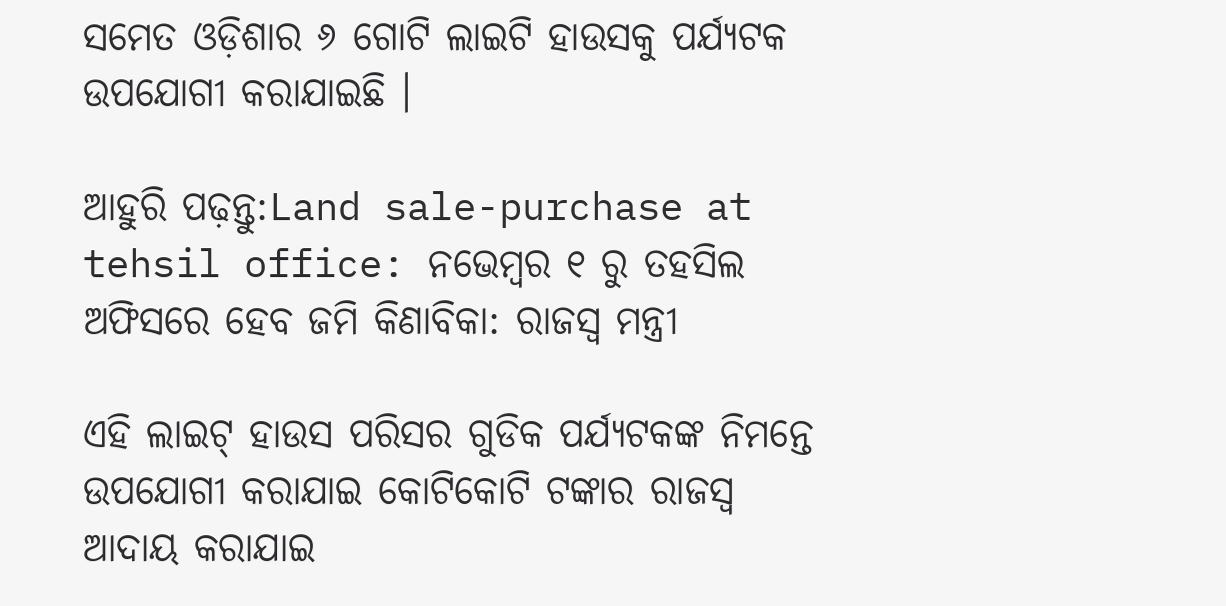ସମେତ ଓଡ଼ିଶାର ୬ ଗୋଟି ଲାଇଟି ହାଉସକୁ ପର୍ଯ୍ୟଟକ ଉପଯୋଗୀ କରାଯାଇଛି ।

ଆହୁରି ପଢ଼ନ୍ତୁ:Land sale-purchase at tehsil office: ନଭେମ୍ବର ୧ ରୁ ତହସିଲ ଅଫିସରେ ହେବ ଜମି କିଣାବିକା: ରାଜସ୍ବ ମନ୍ତ୍ରୀ

ଏହି ଲାଇଟ୍ ହାଉସ ପରିସର ଗୁଡିକ ପର୍ଯ୍ୟଟକଙ୍କ ନିମନ୍ତେ ଉପଯୋଗୀ କରାଯାଇ କୋଟିକୋଟି ଟଙ୍କାର ରାଜସ୍ୱ ଆଦାୟ କରାଯାଇ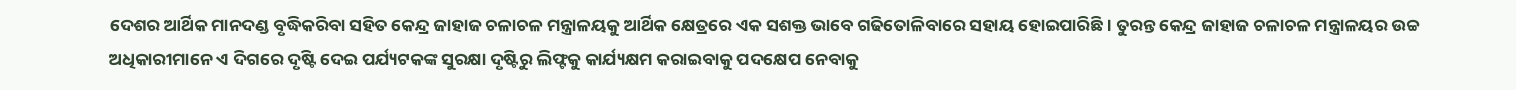ଦେଶର ଆର୍ଥିକ ମାନଦଣ୍ଡ ବୃଦ୍ଧିକରିବା ସହିତ କେନ୍ଦ୍ର ଜାହାଜ ଚଳାଚଳ ମନ୍ତ୍ରାଳୟକୁ ଆର୍ଥିକ କ୍ଷେତ୍ରରେ ଏକ ସଶକ୍ତ ଭାବେ ଗଢିତୋଳିବାରେ ସହାୟ ହୋଇପାରିଛି। ତୁରନ୍ତ କେନ୍ଦ୍ର ଜାହାଜ ଚଳାଚଳ ମନ୍ତ୍ରାଳୟର ଉଚ୍ଚ ଅଧିକାରୀମାନେ ଏ ଦିଗରେ ଦୃଷ୍ଟି ଦେଇ ପର୍ଯ୍ୟଟକଙ୍କ ସୁରକ୍ଷା ଦୃଷ୍ଟିରୁ ଲିଫ୍ଟକୁ କାର୍ଯ୍ୟକ୍ଷମ କରାଇବାକୁ ପଦକ୍ଷେପ ନେବାକୁ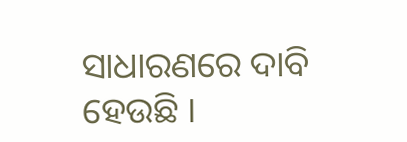ସାଧାରଣରେ ଦାବି ହେଉଛି ।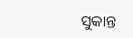ସୁକାନ୍ତ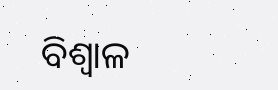ବିଶ୍ବାଳ